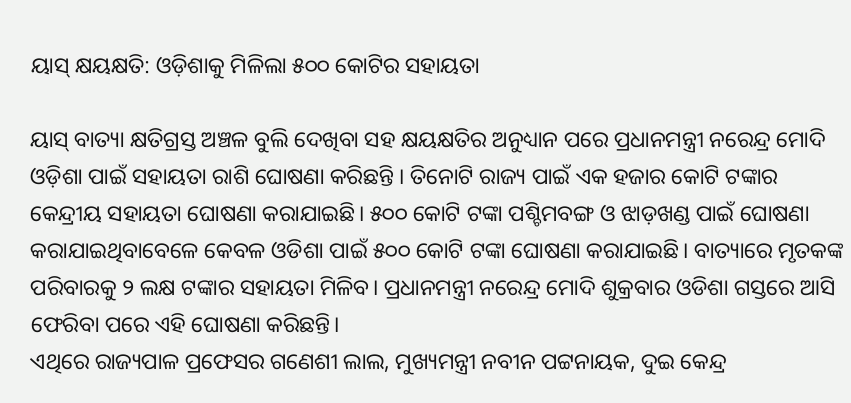ୟାସ୍ କ୍ଷୟକ୍ଷତି: ଓଡ଼ିଶାକୁ ମିଳିଲା ୫୦୦ କୋଟିର ସହାୟତା

ୟାସ୍ ବାତ୍ୟା କ୍ଷତିଗ୍ରସ୍ତ ଅଞ୍ଚଳ ବୁଲି ଦେଖିବା ସହ କ୍ଷୟକ୍ଷତିର ଅନୁଧ୍ୟାନ ପରେ ପ୍ରଧାନମନ୍ତ୍ରୀ ନରେନ୍ଦ୍ର ମୋଦି ଓଡ଼ିଶା ପାଇଁ ସହାୟତା ରାଶି ଘୋଷଣା କରିଛନ୍ତି । ତିନୋଟି ରାଜ୍ୟ ପାଇଁ ଏକ ହଜାର କୋଟି ଟଙ୍କାର କେନ୍ଦ୍ରୀୟ ସହାୟତା ଘୋଷଣା କରାଯାଇଛି। ୫୦୦ କୋଟି ଟଙ୍କା ପଶ୍ଚିମବଙ୍ଗ ଓ ଝାଡ଼ଖଣ୍ଡ ପାଇଁ ଘୋଷଣା କରାଯାଇଥିବାବେଳେ କେବଳ ଓଡିଶା ପାଇଁ ୫୦୦ କୋଟି ଟଙ୍କା ଘୋଷଣା କରାଯାଇଛି। ବାତ୍ୟାରେ ମୃତକଙ୍କ ପରିବାରକୁ ୨ ଲକ୍ଷ ଟଙ୍କାର ସହାୟତା ମିଳିବ। ପ୍ରଧାନମନ୍ତ୍ରୀ ନରେନ୍ଦ୍ର ମୋଦି ଶୁକ୍ରବାର ଓଡିଶା ଗସ୍ତରେ ଆସି ଫେରିବା ପରେ ଏହି ଘୋଷଣା କରିଛନ୍ତି।
ଏଥିରେ ରାଜ୍ୟପାଳ ପ୍ରଫେସର ଗଣେଶୀ ଲାଲ, ମୁଖ୍ୟମନ୍ତ୍ରୀ ନବୀନ ପଟ୍ଟନାୟକ, ଦୁଇ କେନ୍ଦ୍ର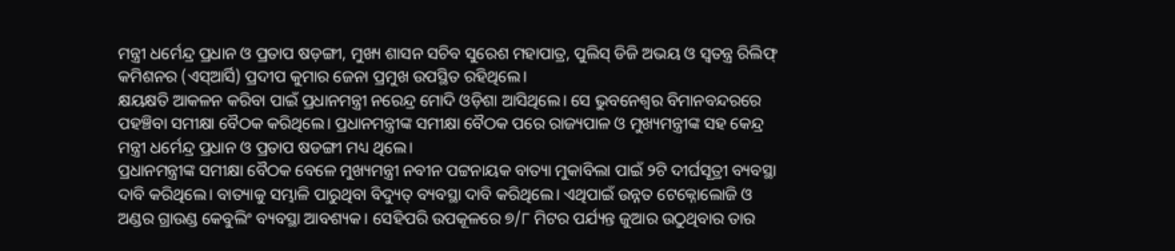ମନ୍ତ୍ରୀ ଧର୍ମେନ୍ଦ୍ର ପ୍ରଧାନ ଓ ପ୍ରତାପ ଷଡ଼ଙ୍ଗୀ, ମୁଖ୍ୟ ଶାସନ ସଚିବ ସୁରେଶ ମହାପାତ୍ର, ପୁଲିସ୍ ଡିଜି ଅଭୟ ଓ ସ୍ୱତନ୍ତ୍ର ରିଲିଫ୍ କମିଶନର (ଏସ୍ଆର୍ସି) ପ୍ରଦୀପ କୁମାର ଜେନା ପ୍ରମୁଖ ଉପସ୍ଥିତ ରହିଥିଲେ।
କ୍ଷୟକ୍ଷତି ଆକଳନ କରିବା ପାଇଁ ପ୍ରଧାନମନ୍ତ୍ରୀ ନରେନ୍ଦ୍ର ମୋଦି ଓଡ଼ିଶା ଆସିଥିଲେ। ସେ ଭୁବନେଶ୍ୱର ବିମାନବନ୍ଦରରେ ପହଞ୍ଚିବା ସମୀକ୍ଷା ବୈଠକ କରିଥିଲେ। ପ୍ରଧାନମନ୍ତ୍ରୀଙ୍କ ସମୀକ୍ଷା ବୈଠକ ପରେ ରାଜ୍ୟପାଳ ଓ ମୁଖ୍ୟମନ୍ତ୍ରୀଙ୍କ ସହ କେନ୍ଦ୍ର ମନ୍ତ୍ରୀ ଧର୍ମେନ୍ଦ୍ର ପ୍ରଧାନ ଓ ପ୍ରତାପ ଷଡଙ୍ଗୀ ମଧ୍ୟ ଥିଲେ।
ପ୍ରଧାନମନ୍ତ୍ରୀଙ୍କ ସମୀକ୍ଷା ବୈଠକ ବେଳେ ମୁଖ୍ୟମନ୍ତ୍ରୀ ନବୀନ ପଟ୍ଟନାୟକ ବାତ୍ୟା ମୁକାବିଲା ପାଇଁ ୨ଟି ଦୀର୍ଘସୂତ୍ରୀ ବ୍ୟବସ୍ଥା ଦାବି କରିଥିଲେ। ବାତ୍ୟାକୁ ସମ୍ଭାଳି ପାରୁଥିବା ବିଦ୍ୟୁତ୍ ବ୍ୟବସ୍ଥା ଦାବି କରିଥିଲେ। ଏଥିପାଇଁ ଉନ୍ନତ ଟେକ୍ନୋଲୋଜି ଓ ଅଣ୍ଡର ଗ୍ରାଉଣ୍ଡ କେବୁଲିଂ ବ୍ୟବସ୍ଥା ଆବଶ୍ୟକ। ସେହିପରି ଉପକୂଳରେ ୭/୮ ମିଟର ପର୍ଯ୍ୟନ୍ତ ଜୁଆର ଉଠୁଥିବାର ତାର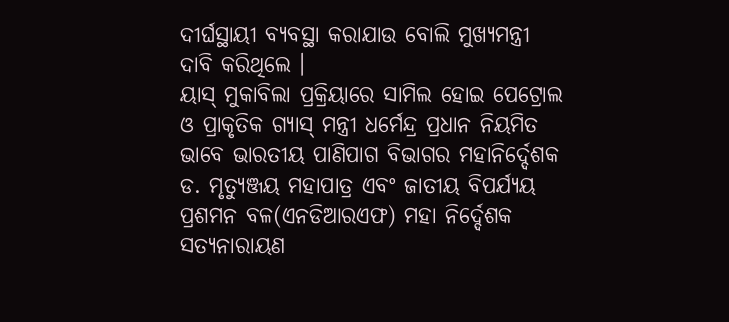ଦୀର୍ଘସ୍ଥାୟୀ ବ୍ୟବସ୍ଥା କରାଯାଉ ବୋଲି ମୁଖ୍ୟମନ୍ତ୍ରୀ ଦାବି କରିଥିଲେ ।
ୟାସ୍ ମୁକାବିଲା ପ୍ରକ୍ରିୟାରେ ସାମିଲ ହୋଇ ପେଟ୍ରୋଲ ଓ ପ୍ରାକୃତିକ ଗ୍ୟାସ୍ ମନ୍ତ୍ରୀ ଧର୍ମେନ୍ଦ୍ର ପ୍ରଧାନ ନିୟମିତ ଭାବେ ଭାରତୀୟ ପାଣିପାଗ ବିଭାଗର ମହାନିର୍ଦ୍ଦେଶକ ଡ. ମୃତ୍ୟୁଞ୍ଜୟ ମହାପାତ୍ର ଏବଂ ଜାତୀୟ ବିପର୍ଯ୍ୟୟ ପ୍ରଶମନ ବଳ(ଏନଡିଆରଏଫ) ମହା ନିର୍ଦ୍ଦେଶକ ସତ୍ୟନାରାୟଣ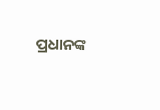ପ୍ରଧାନଙ୍କ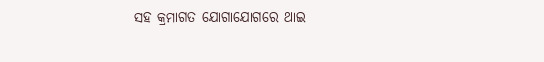ସହ କ୍ରମାଗତ ଯୋଗାଯୋଗରେ ଥାଇ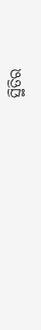ସ୍ଥିତିର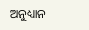ଅନୁଧ୍ୟାନ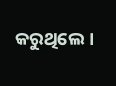କରୁଥିଲେ।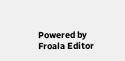Powered by Froala Editor